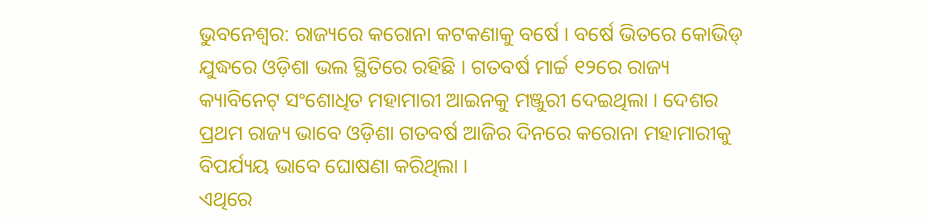ଭୁବନେଶ୍ୱର: ରାଜ୍ୟରେ କରୋନା କଟକଣାକୁ ବର୍ଷେ । ବର୍ଷେ ଭିତରେ କୋଭିଡ୍ ଯୁଦ୍ଧରେ ଓଡ଼ିଶା ଭଲ ସ୍ଥିତିରେ ରହିଛି । ଗତବର୍ଷ ମାର୍ଚ୍ଚ ୧୨ରେ ରାଜ୍ୟ କ୍ୟାବିନେଟ୍ ସଂଶୋଧିତ ମହାମାରୀ ଆଇନକୁ ମଞ୍ଜୁରୀ ଦେଇଥିଲା । ଦେଶର ପ୍ରଥମ ରାଜ୍ୟ ଭାବେ ଓଡ଼ିଶା ଗତବର୍ଷ ଆଜିର ଦିନରେ କରୋନା ମହାମାରୀକୁ ବିପର୍ଯ୍ୟୟ ଭାବେ ଘୋଷଣା କରିଥିଲା ।
ଏଥିରେ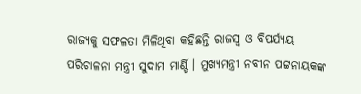ରାଜ୍ୟକୁ ସଫଳତା ମିଳିଥିବା କହିଛନ୍ତି ରାଜସ୍ୱ ଓ ବିପର୍ଯ୍ୟୟ ପରିଚାଳନା ମନ୍ତ୍ରୀ ସୁଦାମ ମାର୍ଣ୍ଡି । ମୁଖ୍ୟମନ୍ତ୍ରୀ ନବୀନ ପଟ୍ଟନାୟକଙ୍କ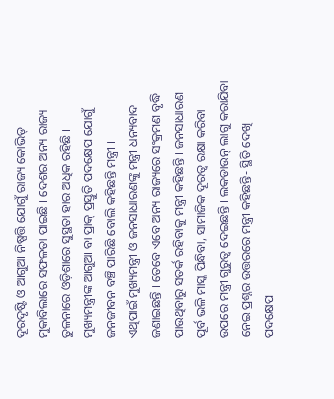ଦୂରଦୃଷ୍ଟି ଓ ଆଗୁଆ ନିଷ୍ପତ୍ତି ଯୋଗୁଁ ରାଜ୍ୟ କୋଭିଡ୍ ମୁକାବିଲାରେ ସଫଳତା ପାଇଛି । ଦେଶର ଅନ୍ୟ ରାଜ୍ୟ ତୁଳନାରେ ଓଡ଼ିଶାରେ ସୁସ୍ଥତା ହାର ଅଧିକ ରହିଛି । ମୁଖ୍ୟମନ୍ତ୍ରୀଙ୍କ ଆଗୁଆ ବା ପ୍ରାକ୍ ପ୍ରସ୍ତୁତି ପଦକ୍ଷେପ ଯୋଗୁଁ ଜନଜୀବନ ବଞ୍ଚି ପାରିଛି ବୋଲି କହିଛନ୍ତି ମନ୍ତ୍ରୀ ।
ଏଥିପାଇଁ ମୁଖ୍ୟମନ୍ତ୍ରୀ ଓ ଜନସାଧାରଣଙ୍କୁ ମନ୍ତ୍ରୀ ଧନ୍ୟବାଦ ଜଣାଇଛନ୍ତି । ତେବେ ଏବେ ଅନ୍ୟ ରାଜ୍ୟରେ ସଂକ୍ରମଣ ବୃଦ୍ଧି ପାଉଥିବାରୁ ସତର୍କ ରହିବାକୁ ମନ୍ତ୍ରୀ କହିଛନ୍ତି । ଜନସାଧାରଣ ପୂର୍ବ ଭଳି ମାସ୍କ ପିନ୍ଧିବା, ସାମାଜିକ ଦୂରତ୍ୱ ରକ୍ଷା କରିବା ଉପରେ ମନ୍ତ୍ରୀ ଗୁରୁତ୍ୱ ଦେଇଛନ୍ତି । ଲକଡାଉନ୍ ଲାଗୁ କରାଯିବା ନେଇ ପ୍ରଶ୍ନର ଉତ୍ତରରେ ମନ୍ତ୍ରୀ କହିଛନ୍ତି- ସ୍ଥିତି ଦେଖି ପଦକ୍ଷେପ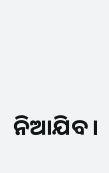ନିଆଯିବ ।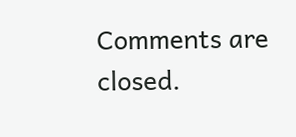Comments are closed.